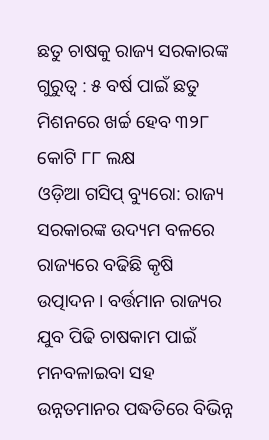ଛତୁ ଚାଷକୁ ରାଜ୍ୟ ସରକାରଙ୍କ ଗୁରୁତ୍ବ : ୫ ବର୍ଷ ପାଇଁ ଛତୁ ମିଶନରେ ଖର୍ଚ୍ଚ ହେବ ୩୨୮ କୋଟି ୮୮ ଲକ୍ଷ
ଓଡ଼ିଆ ଗସିପ୍ ବ୍ୟୁରୋ: ରାଜ୍ୟ ସରକାରଙ୍କ ଉଦ୍ୟମ ବଳରେ ରାଜ୍ୟରେ ବଢିଛି କୃଷି ଉତ୍ପାଦନ। ବର୍ତ୍ତମାନ ରାଜ୍ୟର ଯୁବ ପିଢି ଚାଷକାମ ପାଇଁ ମନବଳାଇବା ସହ ଉନ୍ନତମାନର ପଦ୍ଧତିରେ ବିଭିନ୍ନ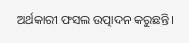ଅର୍ଥକାରୀ ଫସଲ ଉତ୍ପାଦନ କରୁଛନ୍ତି।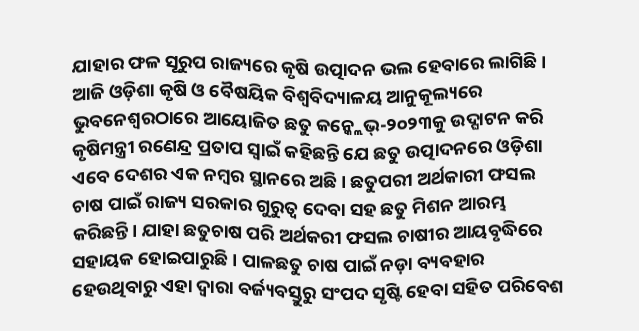ଯାହାର ଫଳ ସୂରୁପ ରାଜ୍ୟରେ କୃଷି ଉତ୍ପାଦନ ଭଲ ହେବାରେ ଲାଗିଛି।
ଆଜି ଓଡ଼ିଶା କୃଷି ଓ ବୈଷୟିକ ବିଶ୍ୱବିଦ୍ୟାଳୟ ଆନୁକୂଲ୍ୟରେ ଭୁବନେଶ୍ୱରଠାରେ ଆୟୋଜିତ ଛତୁ କନ୍କ୍ଲେଭ୍-୨୦୨୩କୁ ଉଦ୍ଘାଟନ କରି କୃଷିମନ୍ତ୍ରୀ ରଣେନ୍ଦ୍ର ପ୍ରତାପ ସ୍ୱାଇଁ କହିଛନ୍ତି ଯେ ଛତୁ ଉତ୍ପାଦନରେ ଓଡ଼ିଶା ଏବେ ଦେଶର ଏକ ନମ୍ବର ସ୍ଥାନରେ ଅଛି। ଛତୁପରୀ ଅର୍ଥକାରୀ ଫସଲ ଚାଷ ପାଇଁ ରାଜ୍ୟ ସରକାର ଗୁରୁତ୍ବ ଦେବା ସହ ଛତୁ ମିଶନ ଆରମ୍ଭ କରିଛନ୍ତି। ଯାହା ଛତୁଚାଷ ପରି ଅର୍ଥକରୀ ଫସଲ ଚାଷୀର ଆୟବୃଦ୍ଧିରେ ସହାୟକ ହୋଇପାରୁଛି । ପାଳଛତୁ ଚାଷ ପାଇଁ ନଡ଼ା ବ୍ୟବହାର ହେଉଥିବାରୁ ଏହା ଦ୍ୱାରା ବର୍ଜ୍ୟବସ୍ତୁରୁ ସଂପଦ ସୃଷ୍ଟି ହେବା ସହିତ ପରିବେଶ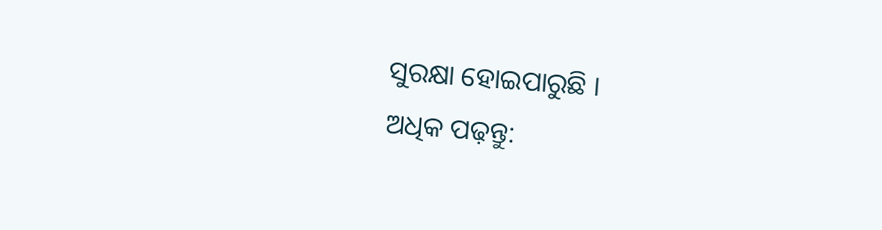ସୁରକ୍ଷା ହୋଇପାରୁଛି ।
ଅଧିକ ପଢ଼ନ୍ତୁ: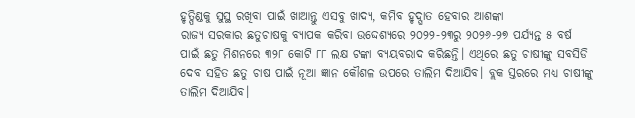ହୃତ୍ପିଣ୍ଡକୁ ସୁସ୍ଥ ରଖିବା ପାଇଁ ଖାଆନ୍ତୁ ଏସବୁ ଖାଦ୍ୟ, କମିବ ହୃଦ୍ଘାତ ହେବାର ଆଶଙ୍କା
ରାଜ୍ୟ ସରକାର ଛତୁଚାଷକୁ ବ୍ୟାପକ କରିବା ଉଦ୍ଦେଶ୍ୟରେ ୨୦୨୨-୨୩ରୁ ୨୦୨୬-୨୭ ପର୍ଯ୍ୟନ୍ତ ୫ ବର୍ଷ ପାଇଁ ଛତୁ ମିଶନରେ ୩୨୮ କୋଟି ୮୮ ଲକ୍ଷ ଟଙ୍କା ବ୍ୟୟବରାଦ କରିଛନ୍ତି। ଏଥିରେ ଛତୁ ଚାଷୀଙ୍କୁ ସବସିଡି ଦେବ ସହିତ ଛତୁ ଚାଷ ପାଇଁ ନୂଆ ଜ୍ଞାନ କୌଶଳ ଉପରେ ତାଲିମ ଦିଆଯିବ। ବ୍ଲକ ସ୍ତରରେ ମଧ୍ୟ ଚାଷୀଙ୍କୁ ତାଲିମ ଦିଆଯିବ।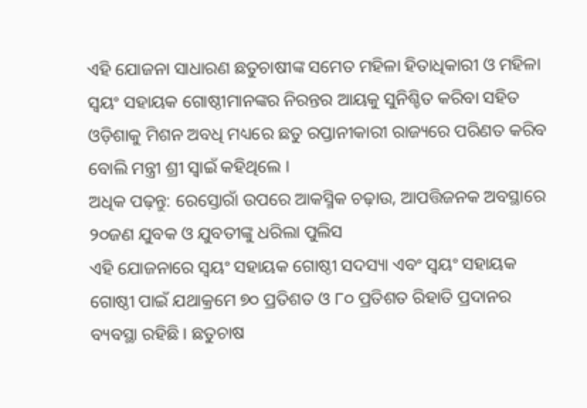ଏହି ଯୋଜନା ସାଧାରଣ ଛତୁଚାଷୀଙ୍କ ସମେତ ମହିଳା ହିତାଧିକାରୀ ଓ ମହିଳା ସ୍ୱୟଂ ସହାୟକ ଗୋଷ୍ଠୀମାନଙ୍କର ନିରନ୍ତର ଆୟକୁ ସୁନିଶ୍ଚିତ କରିବା ସହିତ ଓଡ଼ିଶାକୁ ମିଶନ ଅବଧି ମଧ୍ୟରେ ଛତୁ ରପ୍ତାନୀକାରୀ ରାଜ୍ୟରେ ପରିଣତ କରିବ ବୋଲି ମନ୍ତ୍ରୀ ଶ୍ରୀ ସ୍ୱାଇଁ କହିଥିଲେ ।
ଅଧିକ ପଢ଼ନ୍ତୁ: ରେସ୍ତୋରାଁ ଉପରେ ଆକସ୍ମିକ ଚଢ଼ାଉ, ଆପତ୍ତିଜନକ ଅବସ୍ଥାରେ ୨୦ଜଣ ଯୁବକ ଓ ଯୁବତୀଙ୍କୁ ଧରିଲା ପୁଲିସ
ଏହି ଯୋଜନାରେ ସ୍ୱୟଂ ସହାୟକ ଗୋଷ୍ଠୀ ସଦସ୍ୟା ଏବଂ ସ୍ୱୟଂ ସହାୟକ ଗୋଷ୍ଠୀ ପାଇଁ ଯଥାକ୍ରମେ ୭୦ ପ୍ରତିଶତ ଓ ୮୦ ପ୍ରତିଶତ ରିହାତି ପ୍ରଦାନର ବ୍ୟବସ୍ଥା ରହିଛି । ଛତୁଚାଷ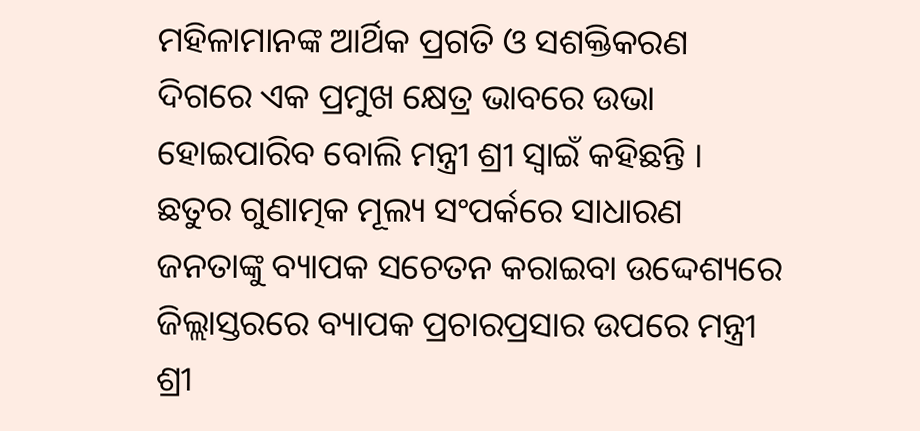ମହିଳାମାନଙ୍କ ଆର୍ଥିକ ପ୍ରଗତି ଓ ସଶକ୍ତିକରଣ ଦିଗରେ ଏକ ପ୍ରମୁଖ କ୍ଷେତ୍ର ଭାବରେ ଉଭା ହୋଇପାରିବ ବୋଲି ମନ୍ତ୍ରୀ ଶ୍ରୀ ସ୍ୱାଇଁ କହିଛନ୍ତି । ଛତୁର ଗୁଣାତ୍ମକ ମୂଲ୍ୟ ସଂପର୍କରେ ସାଧାରଣ ଜନତାଙ୍କୁ ବ୍ୟାପକ ସଚେତନ କରାଇବା ଉଦ୍ଦେଶ୍ୟରେ ଜିଲ୍ଲାସ୍ତରରେ ବ୍ୟାପକ ପ୍ରଚାରପ୍ରସାର ଉପରେ ମନ୍ତ୍ରୀ ଶ୍ରୀ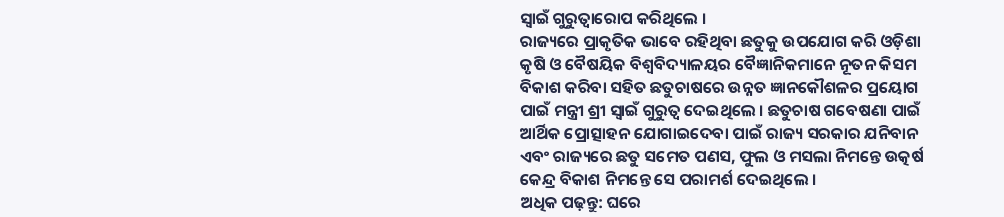ସ୍ୱାଇଁ ଗୁରୁତ୍ୱାରୋପ କରିଥିଲେ ।
ରାଜ୍ୟରେ ପ୍ରାକୃତିକ ଭାବେ ରହିଥିବା ଛତୁକୁ ଉପଯୋଗ କରି ଓଡ଼ିଶା କୃଷି ଓ ବୈଷୟିକ ବିଶ୍ୱବିଦ୍ୟାଳୟର ବୈଜ୍ଞାନିକମାନେ ନୂତନ କିସମ ବିକାଶ କରିବା ସହିତ ଛତୁଚାଷରେ ଉନ୍ନତ ଜ୍ଞାନକୌଶଳର ପ୍ରୟୋଗ ପାଇଁ ମନ୍ତ୍ରୀ ଶ୍ରୀ ସ୍ୱାଇଁ ଗୁରୁତ୍ୱ ଦେଇଥିଲେ । ଛତୁଚାଷ ଗବେଷଣା ପାଇଁ ଆର୍ଥିକ ପ୍ରୋତ୍ସାହନ ଯୋଗାଇଦେବା ପାଇଁ ରାଜ୍ୟ ସରକାର ଯନିବାନ ଏବଂ ରାଜ୍ୟରେ ଛତୁ ସମେତ ପଣସ, ଫୁଲ ଓ ମସଲା ନିମନ୍ତେ ଉତ୍କର୍ଷ କେନ୍ଦ୍ର ବିକାଶ ନିମନ୍ତେ ସେ ପରାମର୍ଶ ଦେଇଥିଲେ ।
ଅଧିକ ପଢ଼ନ୍ତୁ: ଘରେ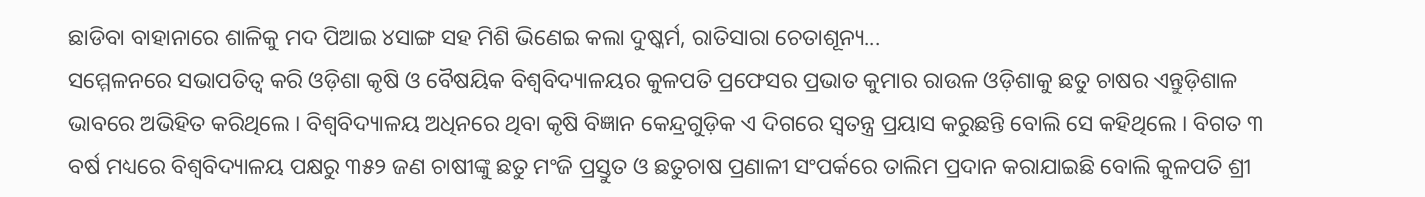ଛାଡିବା ବାହାନାରେ ଶାଳିକୁ ମଦ ପିଆଇ ୪ସାଙ୍ଗ ସହ ମିଶି ଭିଣେଇ କଲା ଦୁଷ୍କର୍ମ, ରାତିସାରା ଚେତାଶୂନ୍ୟ...
ସମ୍ମେଳନରେ ସଭାପତିତ୍ୱ କରି ଓଡ଼ିଶା କୃଷି ଓ ବୈଷୟିକ ବିଶ୍ୱବିଦ୍ୟାଳୟର କୁଳପତି ପ୍ରଫେସର ପ୍ରଭାତ କୁମାର ରାଉଳ ଓଡ଼ିଶାକୁ ଛତୁ ଚାଷର ଏନ୍ତୁଡ଼ିଶାଳ ଭାବରେ ଅଭିହିତ କରିଥିଲେ । ବିଶ୍ୱବିଦ୍ୟାଳୟ ଅଧିନରେ ଥିବା କୃଷି ବିଜ୍ଞାନ କେନ୍ଦ୍ରଗୁଡ଼ିକ ଏ ଦିଗରେ ସ୍ୱତନ୍ତ୍ର ପ୍ରୟାସ କରୁଛନ୍ତି ବୋଲି ସେ କହିଥିଲେ । ବିଗତ ୩ ବର୍ଷ ମଧ୍ୟରେ ବିଶ୍ୱବିଦ୍ୟାଳୟ ପକ୍ଷରୁ ୩୫୨ ଜଣ ଚାଷୀଙ୍କୁ ଛତୁ ମଂଜି ପ୍ରସ୍ତୁତ ଓ ଛତୁଚାଷ ପ୍ରଣାଳୀ ସଂପର୍କରେ ତାଲିମ ପ୍ରଦାନ କରାଯାଇଛି ବୋଲି କୁଳପତି ଶ୍ରୀ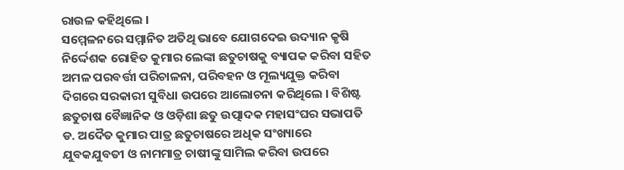ରାଉଳ କହିଥିଲେ ।
ସମ୍ମେଳନରେ ସମ୍ମାନିତ ଅତିଥି ଭାବେ ଯୋଗଦେଇ ଉଦ୍ୟାନ କୃଷି ନିର୍ଦ୍ଦେଶକ ରୋହିତ କୁମାର ଲେଙ୍କା ଛତୁଚାଷକୁ ବ୍ୟାପକ କରିବା ସହିତ ଅମଳ ପରବର୍ତ୍ତୀ ପରିଚାଳନା, ପରିବହନ ଓ ମୂଲ୍ୟଯୁକ୍ତ କରିବା ଦିଗରେ ସରକାରୀ ସୁବିଧା ଉପରେ ଆଲୋଚନା କରିଥିଲେ । ବିଶିଷ୍ଟ ଛତୁଚାଷ ବୈଜ୍ଞାନିକ ଓ ଓଡ଼ିଶା ଛତୁ ଉତ୍ପାଦକ ମହାସଂଘର ସଭାପତି ଡ. ଅଦୈତ କୁମାର ପାତ୍ର ଛତୁଚାଷରେ ଅଧିକ ସଂଖ୍ୟାରେ ଯୁବକଯୁବତୀ ଓ ନାମମାତ୍ର ଚାଷୀଙ୍କୁ ସାମିଲ କରିବା ଉପରେ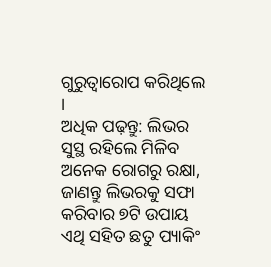ଗୁରୁତ୍ୱାରୋପ କରିଥିଲେ ।
ଅଧିକ ପଢ଼ନ୍ତୁ: ଲିଭର ସୁସ୍ଥ ରହିଲେ ମିଳିବ ଅନେକ ରୋଗରୁ ରକ୍ଷା, ଜାଣନ୍ତୁ ଲିଭରକୁ ସଫା କରିବାର ୭ଟି ଉପାୟ
ଏଥି ସହିତ ଛତୁ ପ୍ୟାକିଂ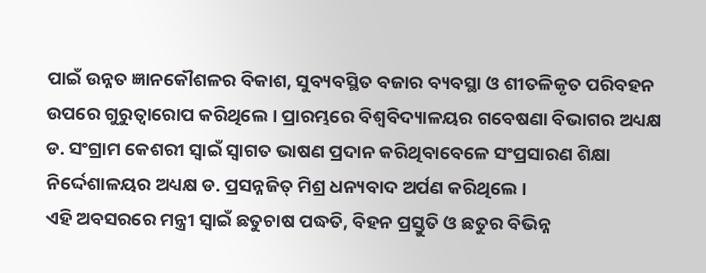ପାଇଁ ଉନ୍ନତ ଜ୍ଞାନକୌଶଳର ବିକାଶ, ସୁବ୍ୟବସ୍ଥିତ ବଜାର ବ୍ୟବସ୍ଥା ଓ ଶୀତଳିକୃତ ପରିବହନ ଉପରେ ଗୁରୁତ୍ୱାରୋପ କରିଥିଲେ । ପ୍ରାରମ୍ଭରେ ବିଶ୍ୱବିଦ୍ୟାଳୟର ଗବେଷଣା ବିଭାଗର ଅଧ୍ୟକ୍ଷ ଡ. ସଂଗ୍ରାମ କେଶରୀ ସ୍ୱାଇଁ ସ୍ୱାଗତ ଭାଷଣ ପ୍ରଦାନ କରିଥିବାବେଳେ ସଂପ୍ରସାରଣ ଶିକ୍ଷା ନିର୍ଦ୍ଦେଶାଳୟର ଅଧ୍ୟକ୍ଷ ଡ. ପ୍ରସନ୍ନଜିତ୍ ମିଶ୍ର ଧନ୍ୟବାଦ ଅର୍ପଣ କରିଥିଲେ ।
ଏହି ଅବସରରେ ମନ୍ତ୍ରୀ ସ୍ୱାଇଁ ଛତୁଚାଷ ପଦ୍ଧତି, ବିହନ ପ୍ରସ୍ତୁତି ଓ ଛତୁର ବିଭିନ୍ନ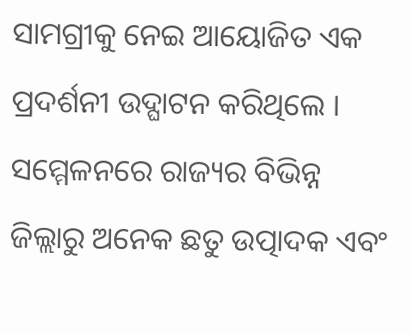ସାମଗ୍ରୀକୁ ନେଇ ଆୟୋଜିତ ଏକ ପ୍ରଦର୍ଶନୀ ଉଦ୍ଘାଟନ କରିଥିଲେ । ସମ୍ମେଳନରେ ରାଜ୍ୟର ବିଭିନ୍ନ ଜିଲ୍ଲାରୁ ଅନେକ ଛତୁ ଉତ୍ପାଦକ ଏବଂ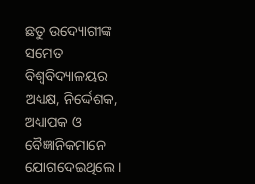ଛତୁ ଉଦ୍ୟୋଗୀଙ୍କ ସମେତ ବିଶ୍ୱବିଦ୍ୟାଳୟର ଅଧ୍ୟକ୍ଷ, ନିର୍ଦ୍ଦେଶକ, ଅଧ୍ୟାପକ ଓ ବୈଜ୍ଞାନିକମାନେ ଯୋଗଦେଇଥିଲେ ।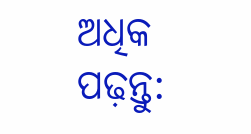ଅଧିକ ପଢ଼ନ୍ତୁ: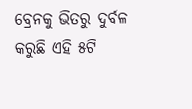ବ୍ରେନକୁ ଭିତରୁ ଦୁର୍ବଳ କରୁଛି ଏହି ୫ଟି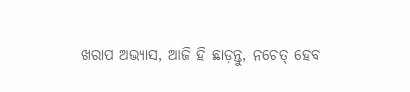ଖରାପ ଅଭ୍ୟାସ, ଆଜି ହି ଛାଡ଼ନ୍ତୁ, ନଚେତ୍ ହେବ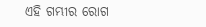ଏହି ଗମ୍ଭୀର ରୋଗ